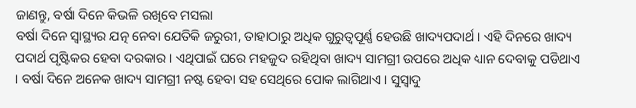ଜାଣନ୍ତୁ, ବର୍ଷା ଦିନେ କିଭଳି ରଖିବେ ମସଲା
ବର୍ଷା ଦିନେ ସ୍ବାସ୍ଥ୍ୟର ଯତ୍ନ ନେବା ଯେତିକି ଜରୁରୀ, ତାହାଠାରୁ ଅଧିକ ଗୁରୁତ୍ବପୂର୍ଣ୍ଣ ହେଉଛି ଖାଦ୍ୟପଦାର୍ଥ । ଏହି ଦିନରେ ଖାଦ୍ୟ ପଦାର୍ଥ ପୃଷ୍ଟିକର ହେବା ଦରକାର । ଏଥିପାଇଁ ଘରେ ମହଜୁଦ ରହିଥିବା ଖାଦ୍ୟ ସାମଗ୍ରୀ ଉପରେ ଅଧିକ ଧ୍ୟାନ ଦେବାକୁ ପଡିଥାଏ । ବର୍ଷା ଦିନେ ଅନେକ ଖାଦ୍ୟ ସାମଗ୍ରୀ ନଷ୍ଟ ହେବା ସହ ସେଥିରେ ପୋକ ଲାଗିଥାଏ । ସୁସ୍ବାଦୁ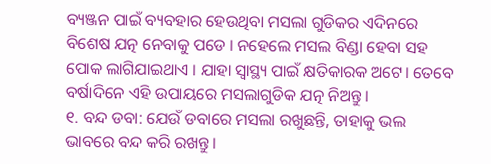ବ୍ୟଞ୍ଜନ ପାଇଁ ବ୍ୟବହାର ହେଉଥିବା ମସଲା ଗୁଡିକର ଏଦିନରେ ବିଶେଷ ଯତ୍ନ ନେବାକୁ ପଡେ । ନହେଲେ ମସଲ ବିଣ୍ଡା ହେବା ସହ ପୋକ ଲାଗିଯାଇଥାଏ । ଯାହା ସ୍ବାସ୍ଥ୍ୟ ପାଇଁ କ୍ଷତିକାରକ ଅଟେ। ତେବେ ବର୍ଷାଦିନେ ଏହି ଉପାୟରେ ମସଲାଗୁଡିକ ଯତ୍ନ ନିଅନ୍ତୁ ।
୧. ବନ୍ଦ ଡବା: ଯେଉଁ ଡବାରେ ମସଲା ରଖୁଛନ୍ତି, ତାହାକୁ ଭଲ ଭାବରେ ବନ୍ଦ କରି ରଖନ୍ତୁ।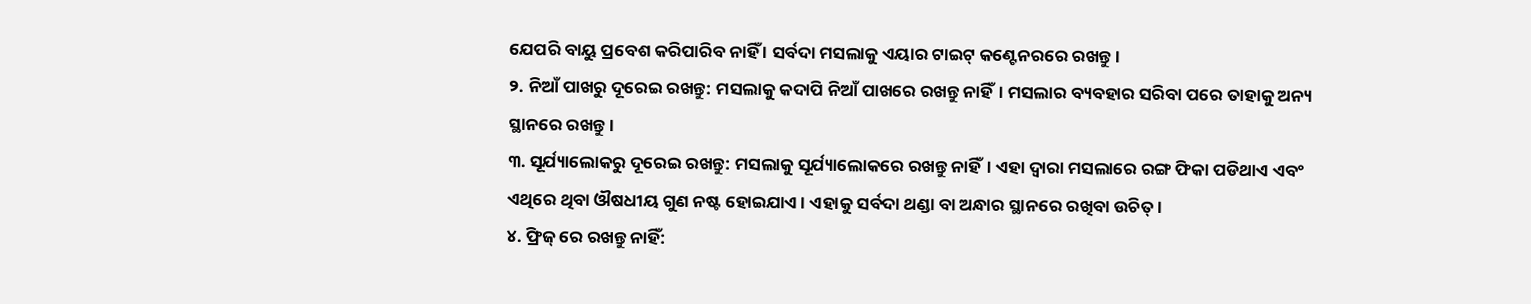ଯେପରି ବାୟୁ ପ୍ରବେଶ କରିପାରିବ ନାହିଁ । ସର୍ବଦା ମସଲାକୁ ଏୟାର ଟାଇଟ୍ କଣ୍ଟେନରରେ ରଖନ୍ତୁ।
୨. ନିଆଁ ପାଖରୁ ଦୂରେଇ ରଖନ୍ତୁ: ମସଲାକୁ କଦାପି ନିଆଁ ପାଖରେ ରଖନ୍ତୁ ନାହିଁ। ମସଲାର ବ୍ୟବହାର ସରିବା ପରେ ତାହାକୁ ଅନ୍ୟ ସ୍ଥାନରେ ରଖନ୍ତୁ।
୩. ସୂର୍ଯ୍ୟାଲୋକରୁ ଦୂରେଇ ରଖନ୍ତୁ: ମସଲାକୁ ସୂର୍ଯ୍ୟାଲୋକରେ ରଖନ୍ତୁ ନାହିଁ। ଏହା ଦ୍ବାରା ମସଲାରେ ରଙ୍ଗ ଫିକା ପଡିଥାଏ ଏବଂ ଏଥିରେ ଥିବା ଔଷଧୀୟ ଗୁଣ ନଷ୍ଟ ହୋଇଯାଏ । ଏହାକୁ ସର୍ବଦା ଥଣ୍ଡା ବା ଅନ୍ଧାର ସ୍ଥାନରେ ରଖିବା ଉଚିତ୍ ।
୪. ଫ୍ରିଜ୍ ରେ ରଖନ୍ତୁ ନାହିଁ: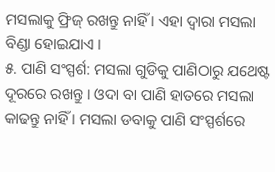ମସଲାକୁ ଫ୍ରିଜ୍ ରଖନ୍ତୁ ନାହିଁ । ଏହା ଦ୍ବାରା ମସଲା ବିଣ୍ଡା ହୋଇଯାଏ ।
୫. ପାଣି ସଂସ୍ପର୍ଶ: ମସଲା ଗୁଡିକୁ ପାଣିଠାରୁ ଯଥେଷ୍ଟ ଦୂରରେ ରଖନ୍ତୁ । ଓଦା ବା ପାଣି ହାତରେ ମସଲା କାଢନ୍ତୁ ନାହିଁ । ମସଲା ଡବାକୁ ପାଣି ସଂସ୍ପର୍ଶରେ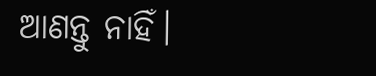ଆଣନ୍ତୁ ନାହିଁ।